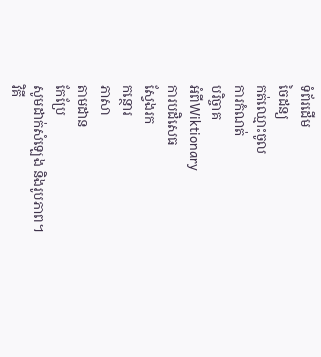ទំព័រដើម
ចៃដន្យ
កត់ឈ្មោះចូល
ការកំណត់
បរិច្ចាគ
អំពីWiktionary
ការបដិសេធ
ស្វែងរក
កន្ថោរ
ភាសា
តាមដាន
កែប្រែ
សូមដាក់សំឡេង និងរូបភាព។
វិគី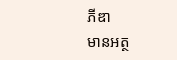ភីឌា
មានអត្ថ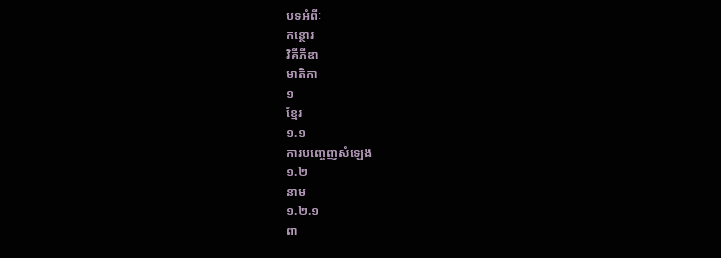បទអំពីៈ
កន្ថោរ
វិគីភីឌា
មាតិកា
១
ខ្មែរ
១.១
ការបញ្ចេញសំឡេង
១.២
នាម
១.២.១
ពា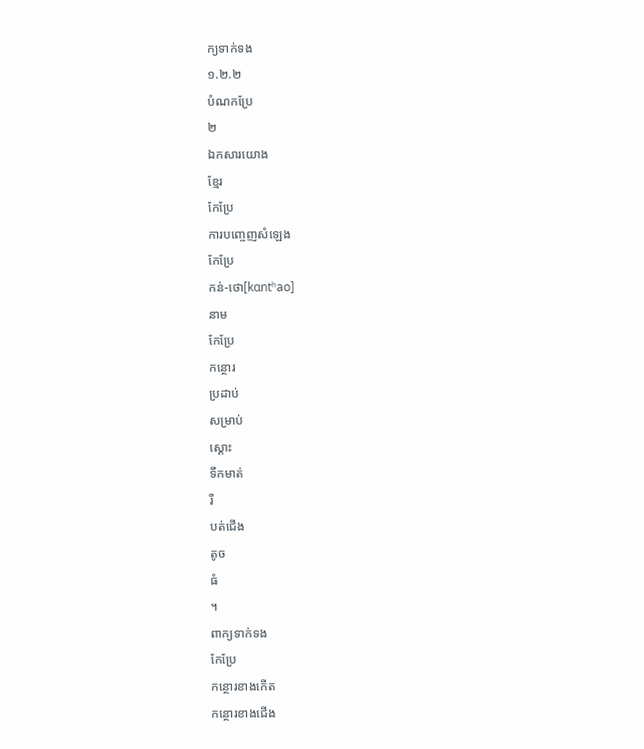ក្យទាក់ទង
១.២.២
បំណកប្រែ
២
ឯកសារយោង
ខ្មែរ
កែប្រែ
ការបញ្ចេញសំឡេង
កែប្រែ
កន់-ថោ[kɑntʰao]
នាម
កែប្រែ
កន្ថោរ
ប្រដាប់
សម្រាប់
ស្ដោះ
ទឹកមាត់
រឺ
បត់ជើង
តូច
ធំ
។
ពាក្យទាក់ទង
កែប្រែ
កន្ថោរខាងកើត
កន្ថោរខាងជើង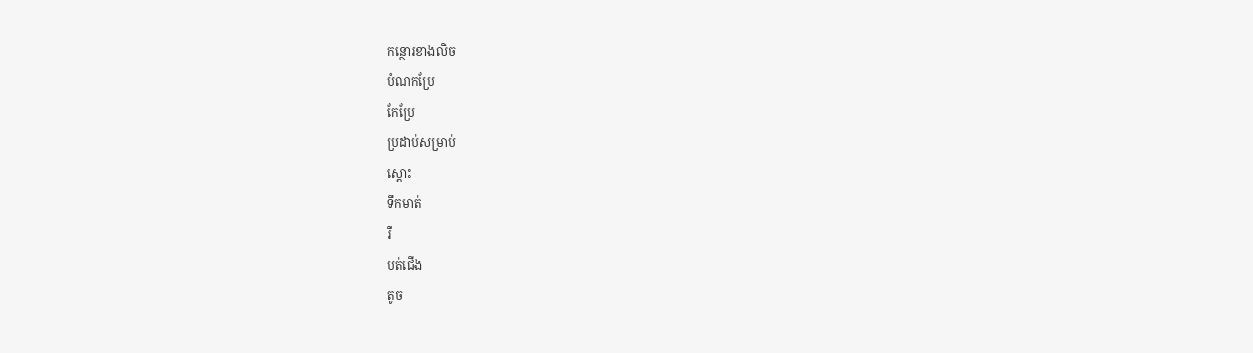កន្ថោរខាងលិច
បំណកប្រែ
កែប្រែ
ប្រដាប់សម្រាប់
ស្ដោះ
ទឹកមាត់
រឺ
បត់ជើង
តូច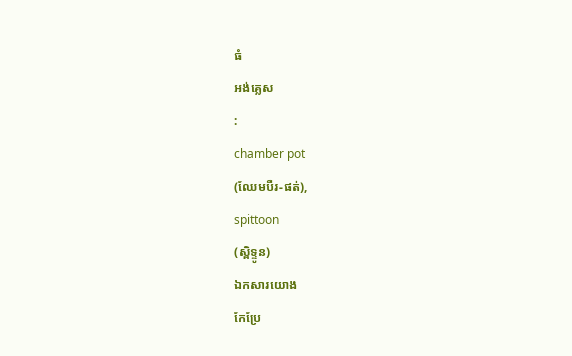ធំ
អង់គ្លេស
:
chamber pot
(ឈែមបឺរ-ផត់),
spittoon
(ស្ពិទ្ទូន)
ឯកសារយោង
កែប្រែ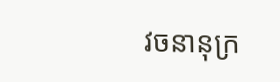វចនានុក្រ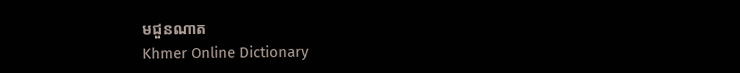មជួនណាត
Khmer Online Dictionary